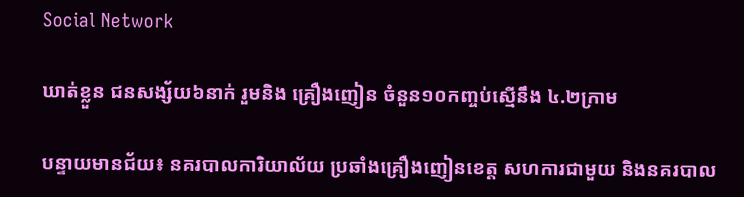Social Network

ឃាត់ខ្លួន ជនសង្ស័យ៦នាក់ រួមនិង គ្រឿងញៀន ចំនួន១០កញ្ចប់ស្មើនឹង ៤.២ក្រាម

បន្ទាយមានជ័យ៖ នគរបាលការិយាល័យ ប្រឆាំងគ្រឿងញៀនខេត្ត សហការជាមួយ និងនគរបាល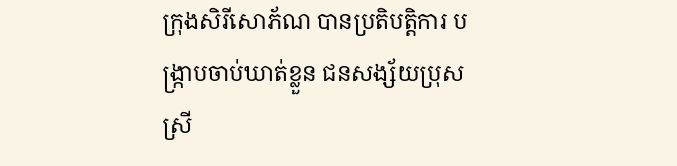ក្រុងសិរីសោភ័ណ បានប្រតិបត្តិការ បង្ក្រាបចាប់ឃាត់ខ្លួន ជនសង្ស័យប្រុសស្រី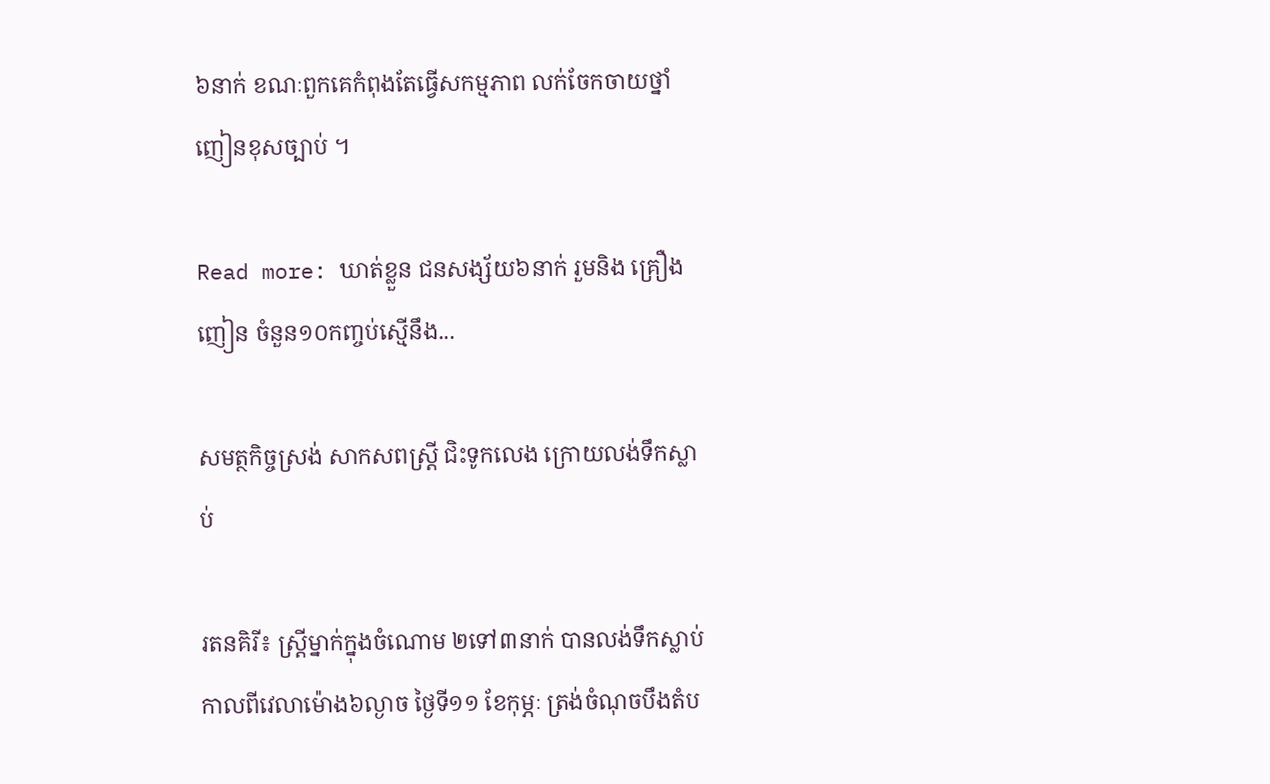៦នាក់ ខណៈពួកគេកំពុងតែធ្វើសកម្មភាព លក់ចែកចាយថ្នាំញៀនខុសច្បាប់ ។

Read more: ឃាត់ខ្លួន ជនសង្ស័យ៦នាក់ រួមនិង គ្រឿងញៀន ចំនួន១០កញ្ចប់ស្មើនឹង...

សមត្ថកិច្ចស្រង់ សាកសពស្ត្រី ជិះទូកលេង ក្រោយលង់ទឹកស្លាប់

រតនគិរី៖ ស្ត្រីម្នាក់ក្នុងចំណោម ២ទៅ៣នាក់ បានលង់ទឹកស្លាប់ កាលពីវេលាម៉ោង៦ល្ងាច ថ្ងៃទី១១ ខែកុម្ភៈ ត្រង់ចំណុចបឹងតំប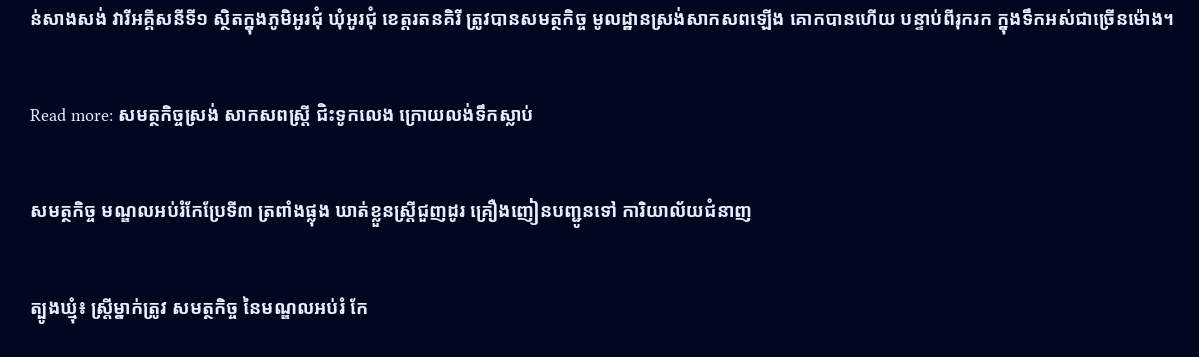ន់សាងសង់ វារីអគ្គីសនីទី១ ស្ថិតក្នុងភូមិអូរជុំ ឃុំអូរជុំ ខេត្តរតនគិរី ត្រូវបានសមត្ថកិច្ច មូលដ្ឋានស្រង់សាកសពឡើង គោកបានហើយ បន្ទាប់ពីរុករក ក្នុងទឹកអស់ជាច្រើនម៉ោង។

Read more: សមត្ថកិច្ចស្រង់ សាកសពស្ត្រី ជិះទូកលេង ក្រោយលង់ទឹកស្លាប់

សមត្ថកិច្ច មណ្ឌលអប់រំកែប្រែទី៣ ត្រពាំងផ្លុង ឃាត់ខ្លួនស្រ្តីជួញដូរ គ្រឿងញៀនបញ្ជូនទៅ ការិយាល័យជំនាញ

ត្បូងឃ្មុំ៖ ស្ត្រីម្នាក់ត្រូវ សមត្ថកិច្ច នៃមណ្ឌលអប់រំ កែ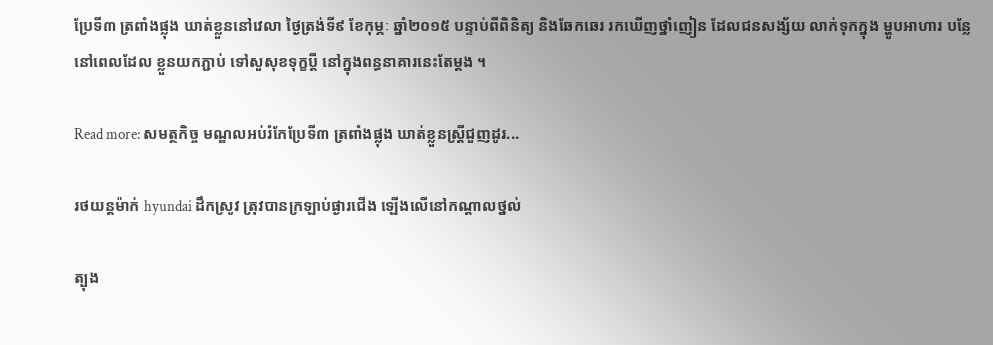ប្រែទី៣ ត្រពាំងផ្លុង ឃាត់ខ្លួននៅវេលា ថ្ងៃត្រង់ទី៩ ខែកុម្ភៈ ឆ្នាំ២០១៥ បន្ទាប់ពីពិនិត្យ និងឆែកឆេរ រកឃើញថ្នាំញៀន ដែលជនសង្ស័យ លាក់ទុកក្នុង ម្ហូបអាហារ បន្លែ នៅពេលដែល ខ្លួនយកភ្ជាប់ ទៅសួសុខទុក្ខប្តី នៅក្នុងពន្ធនាគារនេះតែម្តង ។

Read more: សមត្ថកិច្ច មណ្ឌលអប់រំកែប្រែទី៣ ត្រពាំងផ្លុង ឃាត់ខ្លួនស្រ្តីជួញដូរ...

រថយន្តម៉ាក់ hyundai ដឹកស្រូវ ត្រុវបានក្រឡាប់ផ្ងារជើង ឡើងលើនៅកណ្ដាលថ្នល់

ត្បុង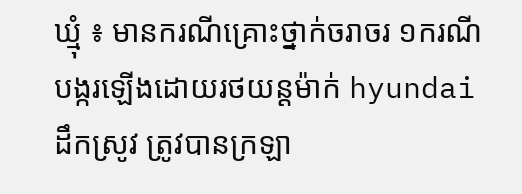ឃ្មុំ ៖ មានករណីគ្រោះថ្នាក់ចរាចរ ១ករណី បង្ករឡើងដោយរថយន្តម៉ាក់ hyundai ដឹកស្រូវ ត្រូវបានក្រឡា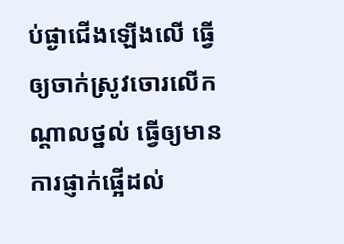ប់ផ្ងាជើងឡើងលើ ធ្វើឲ្យចាក់ស្រូវចោរលើកណ្ដាលថ្នល់ ធ្វើឲ្យមានការផ្ញាក់ផ្អើដល់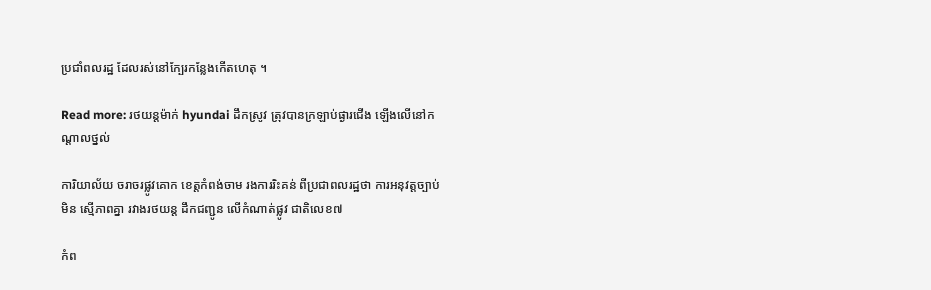ប្រជាំពលរដ្ឋ ដែលរស់នៅក្បែរកន្លែងកើតហេតុ ។

Read more: រថយន្តម៉ាក់ hyundai ដឹកស្រូវ ត្រុវបានក្រឡាប់ផ្ងារជើង ឡើងលើនៅកណ្ដាលថ្នល់

ការិយាល័យ ចរាចរផ្លូវគោក ខេត្តកំពង់ចាម រងការរិះគន់ ពីប្រជាពលរដ្ឋថា ការអនុវត្តច្បាប់មិន ស្មើភាពគ្នា រវាងរថយន្ត ដឹកជញ្ជូន លើកំណាត់ផ្លូវ ជាតិលេខ៧

កំព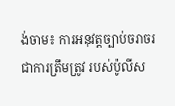ង់ចាម៖ ការអនុវត្តច្បាប់ចរាចរ ជាការត្រឹមត្រូវ របស់ប៉ូលីស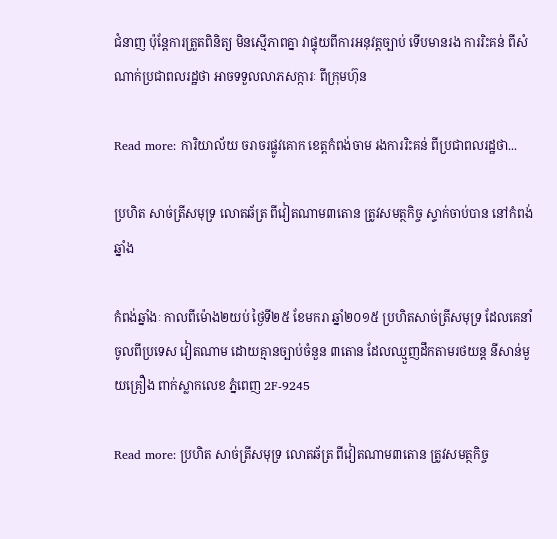ជំនាញ ប៉ុន្តែការត្រួតពិនិត្យ មិនស្មើភាពគ្នា វាផ្ទុយពីការអនុវត្តច្បាប់ ទើបមានរង ការរិះគន់ ពីសំណាក់ប្រជាពលរដ្ឋថា អាចទទួលលាភសក្ការៈ ពីក្រុមហ៊ុន

Read more: ការិយាល័យ ចរាចរផ្លូវគោក ខេត្តកំពង់ចាម រងការរិះគន់ ពីប្រជាពលរដ្ឋថា...

ប្រហិត សាច់ត្រីសមុទ្រ លោតឆ័ត្រ ពីវៀតណាម៣តោន ត្រូវសមត្ថកិច្ច ស្ទាក់ចាប់បាន នៅកំពង់ឆ្នាំង

កំពង់ឆ្នាំងៈ កាលពីម៉ោង២យប់ ថ្ងៃទី២៥ ខែមករា ឆ្នាំ២០១៥ ប្រហិតសាច់ត្រីសមុទ្រ ដែលគេនាំចូលពីប្រទេស វៀតណាម ដោយគ្មានច្បាប់ចំនួន ៣តោន ដែលឈ្មួញដឹកតាមរថយន្ត នីសាន់មួយគ្រឿង ពាក់ស្លាកលេខ ភ្នំពេញ 2F-9245

Read more: ប្រហិត សាច់ត្រីសមុទ្រ លោតឆ័ត្រ ពីវៀតណាម៣តោន ត្រូវសមត្ថកិច្ច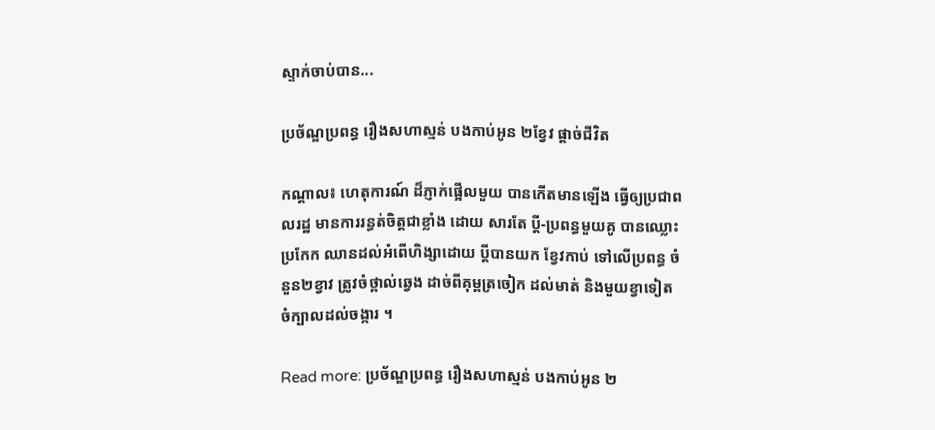ស្ទាក់ចាប់បាន...

ប្រច័ណ្ឌប្រពន្ធ រឿងសហាស្មន់ បងកាប់អូន ២ខ្វែវ ផ្តាច់ជីវិត

កណ្តាល៖ ហេតុការណ៍ ដ៏ភ្ញាក់ផ្អើលមួយ បានកើតមានឡើង ធ្វើឲ្យប្រជាពលរដ្ឋ មានការរន្ធត់ចិត្តជាខ្លាំង ដោយ សារតែ ប្តី-ប្រពន្ធមួយគូ បានឈ្លោះប្រកែក ឈានដល់អំពើហិង្សាដោយ ប្តីបានយក ខ្វែវកាប់ ទៅលើប្រពន្ធ ចំនួន២ខ្វាវ ត្រូវចំថ្ពាល់ឆ្វេង ដាច់ពីគុម្ពត្រចៀក ដល់មាត់ និងមួយខ្វាទៀត ចំក្បាលដល់ចង្ការ ។

Read more: ប្រច័ណ្ឌប្រពន្ធ រឿងសហាស្មន់ បងកាប់អូន ២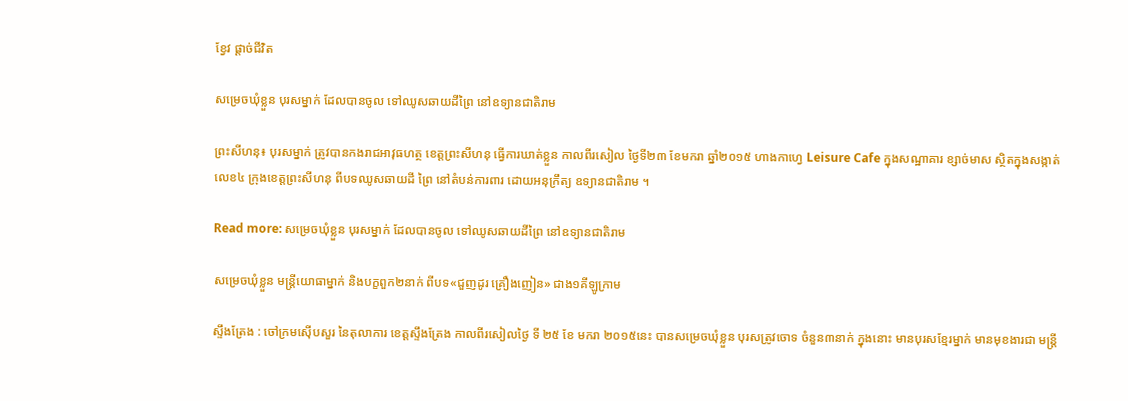ខ្វែវ ផ្តាច់ជីវិត

សម្រេចឃុំខ្លួន បុរសម្នាក់ ដែលបានចូល ទៅឈូសឆាយដីព្រៃ នៅឧទ្យានជាតិរាម

ព្រះសីហនុ៖ បុរសម្នាក់ ត្រូវបានកងរាជអាវុធហត្ថ ខេត្តព្រះសីហនុ ធ្វើការឃាត់ខ្លួន កាលពីរសៀល ថ្ងៃទី២៣ ខែមករា ឆ្នាំ២០១៥ ហាងកាហ្វេ Leisure Cafe ក្នុងសណ្ឋាគារ ខ្សាច់មាស ស្ថិតក្នុងសង្កាត់លេខ៤ ក្រុងខេត្តព្រះសីហនុ ពីបទឈូសឆាយដី ព្រៃ នៅតំបន់ការពារ ដោយអនុក្រឹត្យ ឧទ្យានជាតិរាម ។

Read more: សម្រេចឃុំខ្លួន បុរសម្នាក់ ដែលបានចូល ទៅឈូសឆាយដីព្រៃ នៅឧទ្យានជាតិរាម

សម្រេចឃុំខ្លួន មន្ត្រីយោធាម្នាក់ និងបក្ខពួក២នាក់ ពីបទ«ជួញដូរ គ្រឿងញៀន» ជាង១គីឡូក្រាម

ស្ទឹងត្រែង : ចៅក្រមស៊ើបសួរ នៃតុលាការ ខេត្តស្ទឹងត្រែង កាលពីរសៀលថ្ងៃ ទី ២៥ ខែ មករា ២០១៥នេះ បានសម្រេចឃុំខ្លួន បុរសត្រូវចោទ ចំនួន៣នាក់ ក្នុងនោះ មានបុរសខ្មែរម្នាក់ មានមុខងារជា មន្ត្រី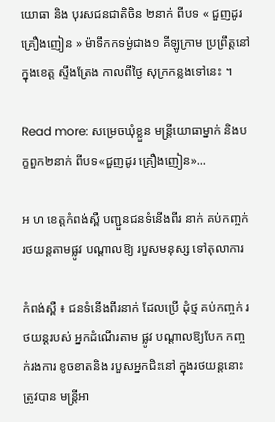យោធា និង បុរសជនជាតិចិន ២នាក់ ពីបទ « ជួញដូរគ្រឿងញៀន » ម៉ាទឹកកទម្ង់ជាង១ គីឡូក្រាម ប្រព្រឹត្តនៅក្នុងខេត្ត ស្ទឹងត្រែង កាលពីថ្ងៃ សុក្រកន្លងទៅនេះ ។

Read more: សម្រេចឃុំខ្លួន មន្ត្រីយោធាម្នាក់ និងបក្ខពួក២នាក់ ពីបទ«ជួញដូរ គ្រឿងញៀន»...

អ ហ ខេត្ដកំពង់ស្ពឺ បញ្ជួនជនទំនើងពីរ នាក់ គប់កញ្ចក់ រថយន្ដតាមផ្លូវ បណ្ដាលឱ្យ របួសមនុស្ស ទៅតុលាការ

កំពង់ស្ពឺ ៖ ជនទំនើងពីរនាក់ ដែលប្រើ ដុំថ្ម គប់កញ្ចក់ រថយន្ដរបស់ អ្នកដំណើរតាម ផ្លូវ បណ្ដាលឱ្យបែក កញ្ចក់រងការ ខូចខាតនិង របួសអ្នកជិះនៅ ក្នុងរថយន្ដនោះ ត្រូវបាន មន្ដ្រីអា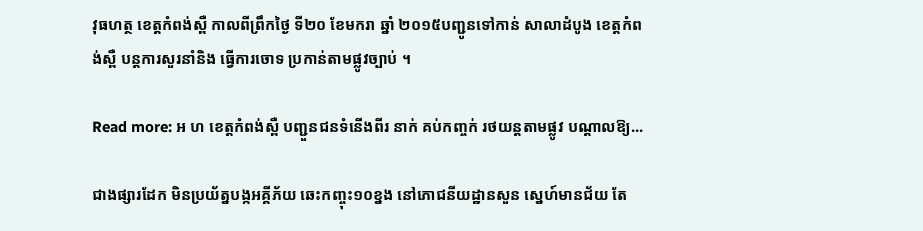វុធហត្ថ ខេត្ដកំពង់ស្ពឺ កាលពីព្រឹកថ្ងៃ ទី២០ ខែមករា ឆ្នាំ ២០១៥បញ្ជូនទៅកាន់ សាលាដំបូង ខេត្ដកំពង់ស្ពឺ បន្ដការសួរនាំនិង ធ្វើការចោទ ប្រកាន់តាមផ្លូវច្បាប់ ។

Read more: អ ហ ខេត្ដកំពង់ស្ពឺ បញ្ជួនជនទំនើងពីរ នាក់ គប់កញ្ចក់ រថយន្ដតាមផ្លូវ បណ្ដាលឱ្យ...

ជាងផ្សារដែក មិនប្រយ័ត្នបង្កអគ្គីភ័យ ឆេះកញ្ចុះ១០ខ្នង នៅភោជនីយដ្ឋានសួន ស្នេហ៍មានជ័យ តែ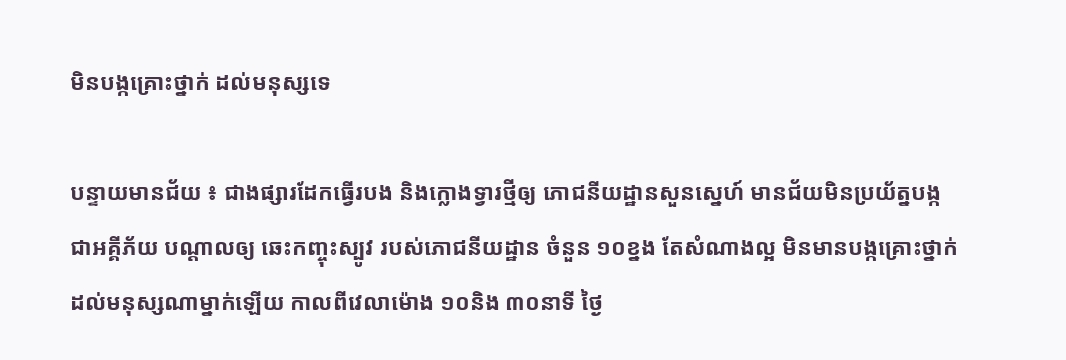មិនបង្កគ្រោះថ្នាក់ ដល់មនុស្សទេ

បន្ទាយមានជ័យ ៖ ជាងផ្សារដែកធ្វើរបង និងក្លោងទ្វារថ្មីឲ្យ ភោជនីយដ្ឋានសួនស្នេហ៍ មានជ័យមិនប្រយ័ត្នបង្ក ជាអគ្គីភ័យ បណ្ដាលឲ្យ ឆេះកញ្ចុះស្បូវ របស់ភោជនីយដ្ឋាន ចំនួន ១០ខ្នង តែសំណាងល្អ មិនមានបង្កគ្រោះថ្នាក់ ដល់មនុស្សណាម្នាក់ឡើយ កាលពីវេលាម៉ោង ១០និង ៣០នាទី ថ្ងៃ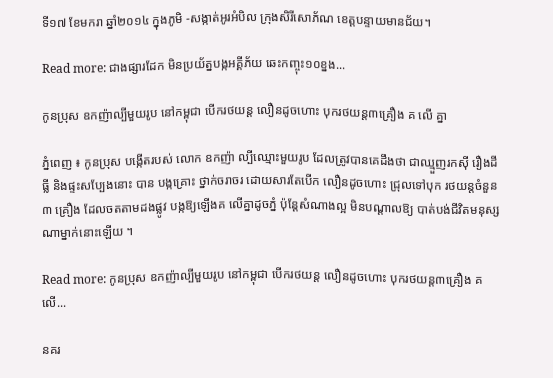ទី១៧ ខែមករា ឆ្នាំ២០១៤ ក្នុងភូមិ -សង្កាត់អូរអំបិល ក្រុងសិរីសោភ័ណ ខេត្តបន្ទាយមានជ័យ។

Read more: ជាងផ្សារដែក មិនប្រយ័ត្នបង្កអគ្គីភ័យ ឆេះកញ្ចុះ១០ខ្នង...

កូនប្រុស ឧកញ៉ាល្បីមួយរូប នៅកម្ពុជា បើករថយន្ដ លឿនដូចហោះ បុករថយន្ដ៣គ្រឿង គ លើ គ្នា

ភ្នំពេញ ៖ កូនប្រុស បង្កើតរបស់ លោក ឧកញ៉ា ល្បីឈ្មោះមួយរូប ដែលត្រូវបានគេដឹងថា ជាឈ្មួញរកស៊ី រឿងដីធ្លី និងផ្ទះសប្បែងនោះ បាន បង្កគ្រោះ ថ្នាក់ចរាចរ ដោយសារតែបើក លឿនដូចហោះ ជ្រុលទៅបុក រថយន្ដចំនួន៣ គ្រឿង ដែលចតតាមដងផ្លូវ បង្កឱ្យឡើងគ លើគ្នាដូចភ្នំ ប៉ុន្ដែសំណាងល្អ មិនបណ្ដាលឱ្យ បាត់បង់ជីវិតមនុស្ស ណាម្នាក់នោះឡើយ ។

Read more: កូនប្រុស ឧកញ៉ាល្បីមួយរូប នៅកម្ពុជា បើករថយន្ដ លឿនដូចហោះ បុករថយន្ដ៣គ្រឿង គ លើ...

នគរ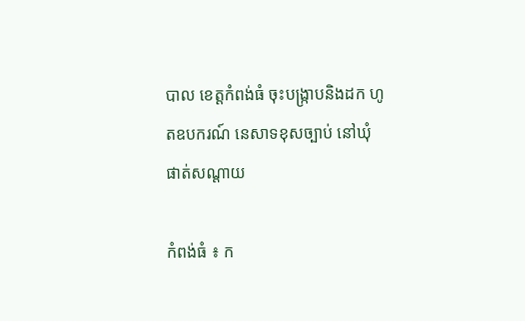បាល ខេត្ដកំពង់ធំ ចុះបង្ក្រាបនិងដក ហូតឧបករណ៍ នេសាទខុសច្បាប់ នៅឃុំ ផាត់សណ្ដាយ

កំពង់ធំ ៖ ក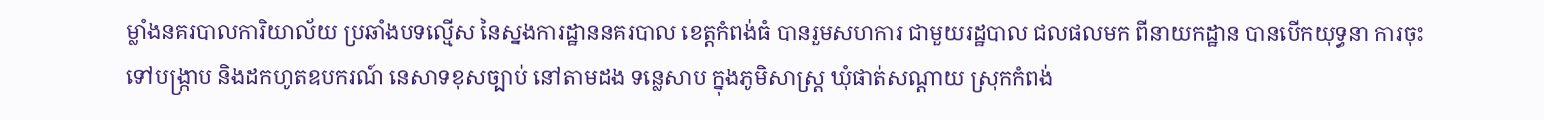ម្លាំងនគរបាលការិយាល័យ ប្រឆាំងបទល្មើស នៃស្នងការដ្ឋាននគរបាល ខេត្ដកំពង់ធំ បានរួមសហការ ជាមួយរដ្ឋបាល ជលផលមក ពីនាយកដ្ឋាន បានបើកយុទ្ធនា ការចុះទៅបង្ក្រាប និងដកហូតឧបករណ៍ នេសាទខុសច្បាប់ នៅតាមដង ទន្លេសាប ក្នុងភូមិសាស្ដ្រ ឃុំផាត់សណ្ដាយ ស្រុកកំពង់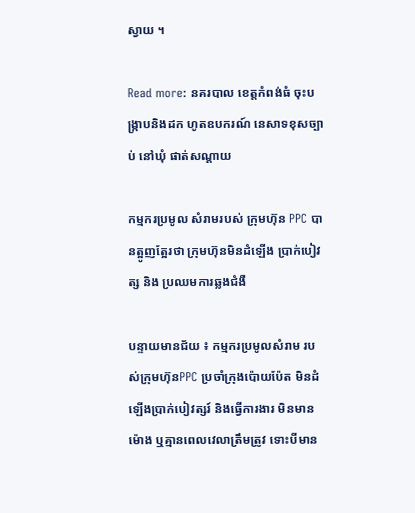ស្វាយ ។

Read more: នគរបាល ខេត្ដកំពង់ធំ ចុះបង្ក្រាបនិងដក ហូតឧបករណ៍ នេសាទខុសច្បាប់ នៅឃុំ ផាត់សណ្ដាយ

កម្មករប្រមូល សំរាមរបស់ ក្រុមហ៊ុន PPC បានត្អូញត្អែរថា ក្រុមហ៊ុនមិនដំឡើង ប្រាក់បៀវត្ស និង ប្រឈមការឆ្លងជំងឺ

បន្ទាយមានជ័យ ៖ កម្មករប្រមូលសំរាម របស់ក្រុមហ៊ុនPPC ប្រចាំក្រុងប៉ោយប៉ែត មិនដំឡើងប្រាក់បៀវត្សរ៍ និងធ្វើការងារ មិនមានម៉ោង ឬគ្មានពេលវេលាត្រឹមត្រូវ ទោះបីមាន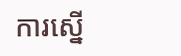ការស្នើ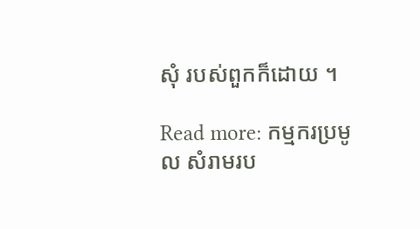សុំ របស់ពួកក៏ដោយ ។

Read more: កម្មករប្រមូល សំរាមរប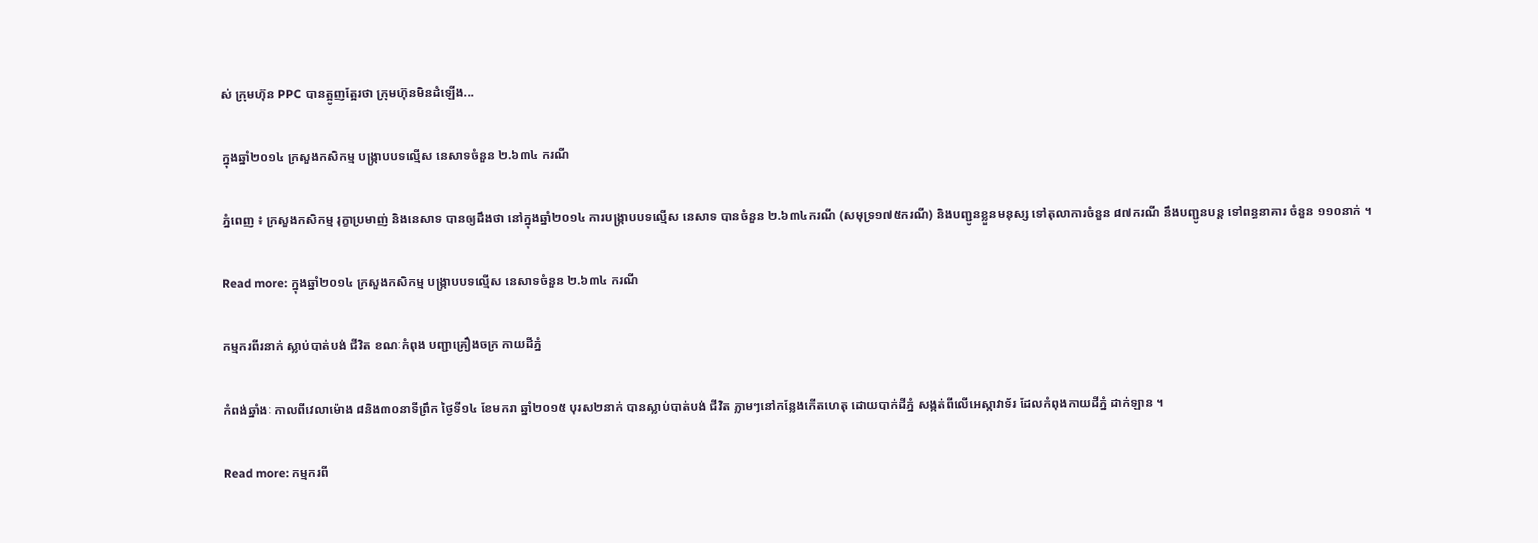ស់ ក្រុមហ៊ុន PPC បានត្អូញត្អែរថា ក្រុមហ៊ុនមិនដំឡើង...

ក្នុងឆ្នាំ២០១៤ ក្រសួងកសិកម្ម បង្ក្រាបបទល្មើស នេសាទចំនួន ២.៦៣៤ ករណី

ភ្នំពេញ ៖ ក្រសួងកសិកម្ម រុក្ខាប្រមាញ់ និងនេសាទ បានឲ្យដឹងថា នៅក្នុងឆ្នាំ២០១៤ ការបង្ក្រាបបទល្មើស នេសាទ បានចំនួន ២.៦៣៤ករណី (សមុទ្រ១៧៥ករណី) និងបញ្ជូនខ្លួនមនុស្ស ទៅតុលាការចំនួន ៨៧ករណី នឹងបញ្ជូនបន្ត ទៅពន្ធនាគារ ចំនួន ១១០នាក់ ។

Read more: ក្នុងឆ្នាំ២០១៤ ក្រសួងកសិកម្ម បង្ក្រាបបទល្មើស នេសាទចំនួន ២.៦៣៤ ករណី

កម្មករពីរនាក់ ស្លាប់បាត់បង់ ជីវិត ខណៈកំពុង បញ្ជាគ្រឿងចក្រ កាយដីភ្នំ

កំពង់ឆ្នាំងៈ កាលពីវេលាម៉ោង ៨និង៣០នាទីព្រឹក ថ្ងៃទី១៤ ខែមករា ឆ្នាំ២០១៥ បុរស២នាក់ បានស្លាប់បាត់បង់ ជីវិត ភ្លាមៗនៅកន្លែងកើតហេតុ ដោយបាក់ដីភ្នំ សង្កត់ពីលើអេស្កាវាទ័រ ដែលកំពុងកាយដីភ្នំ ដាក់ឡាន ។

Read more: កម្មករពី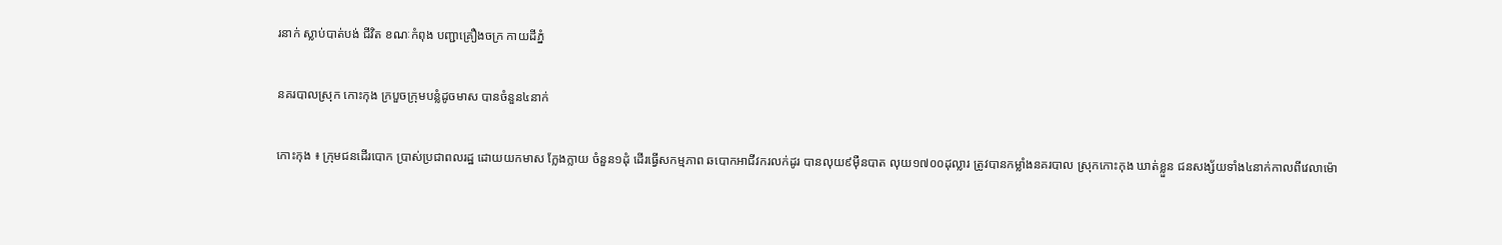រនាក់ ស្លាប់បាត់បង់ ជីវិត ខណៈកំពុង បញ្ជាគ្រឿងចក្រ កាយដីភ្នំ

នគរបាលស្រុក កោះកុង ក្របួចក្រុមបន្លំដូចមាស បានចំនួន៤នាក់

កោះកុង ៖ ក្រុមជនដើរបោក ប្រាស់ប្រជាពលរដ្ឋ ដោយយកមាស ក្លែងក្លាយ ចំនួន១ដុំ ដើរធ្វើសកម្មភាព ឆបោកអាជីវករលក់ដូរ បានលុយ៩ម៉ឺនបាត លុយ១៧០០ដុល្លារ ត្រូវបានកម្លាំងនគរបាល ស្រុកកោះកុង ឃាត់ខ្លួន ជនសង្ស័យទាំង៤នាក់កាលពីវេលាម៉ោ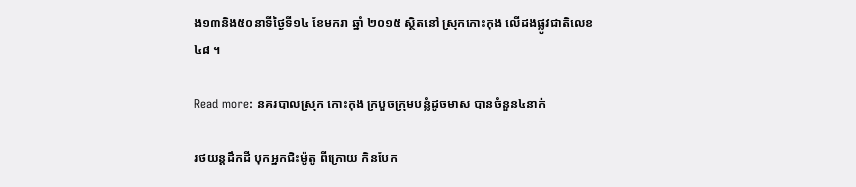ង១៣និង៥០នាទីថ្ងៃទី១៤ ខែមករា ឆ្នាំ ២០១៥ ស្ថិតនៅ ស្រុកកោះកុង លើដងផ្លូវជាតិលេខ៤៨ ។

Read more: នគរបាលស្រុក កោះកុង ក្របួចក្រុមបន្លំដូចមាស បានចំនួន៤នាក់

រថយន្តដឹកដី បុកអ្នកជិះម៉ូតូ ពីក្រោយ កិនបែក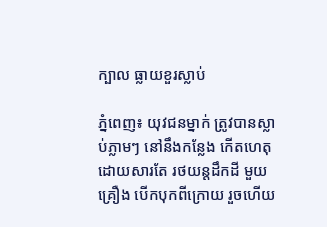ក្បាល ធ្លាយខួរស្លាប់

ភ្នំពេញ៖ យុវជនម្នាក់ ត្រូវបានស្លាប់ភ្លាមៗ នៅនឹងកន្លែង កើតហេតុ ដោយសារតែ រថយន្តដឹកដី មួយគ្រឿង បើកបុកពីក្រោយ រួចហើយ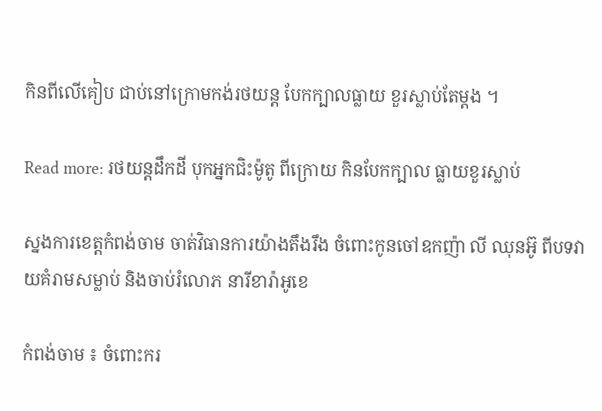កិនពីលើគៀប ជាប់នៅក្រោមកង់រថយន្ត បែកក្បាលធ្លាយ ខួរស្លាប់តែម្តង ។

Read more: រថយន្តដឹកដី បុកអ្នកជិះម៉ូតូ ពីក្រោយ កិនបែកក្បាល ធ្លាយខួរស្លាប់

ស្នងការខេត្តកំពង់ចាម ចាត់វិធានការយ៉ាងតឹងរឹង ចំពោះកូនចៅឧកញ៉ា លី ឈុនអ៊ូ ពីបទវាយគំរាមសម្លាប់ និងចាប់រំលោភ នារីខារ៉ាអូខេ

កំពង់ចាម ៖ ចំពោះករ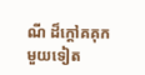ណី ដ៏ក្តៅគគុកមួយទៀត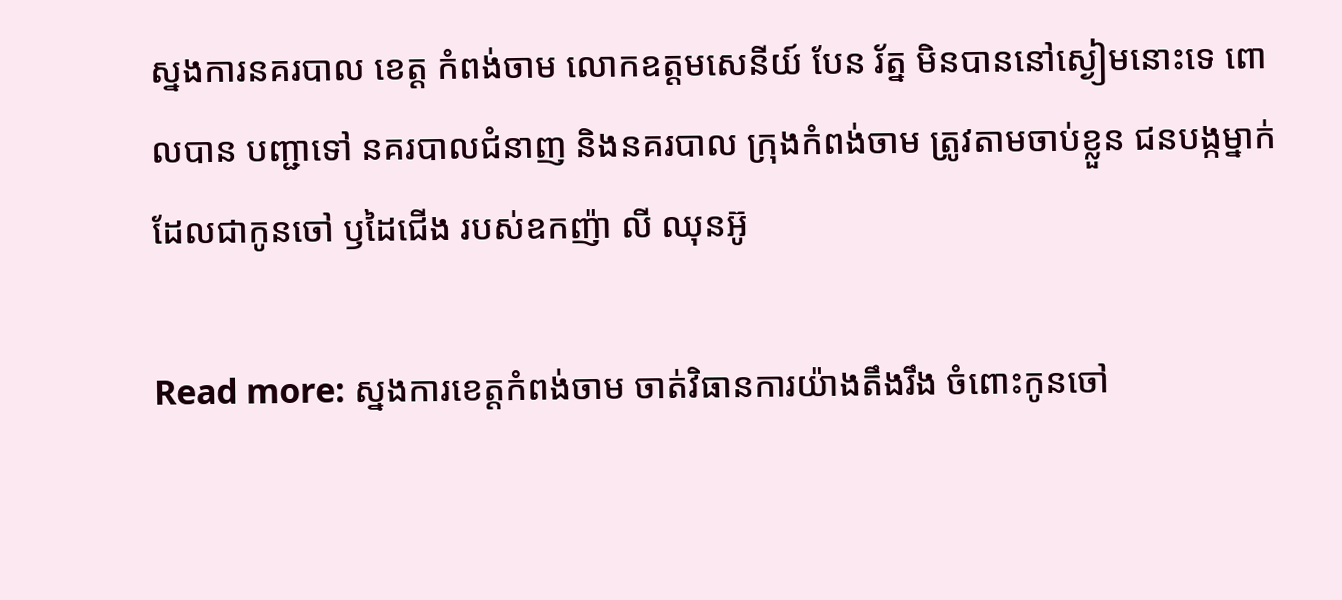ស្នងការនគរបាល ខេត្ត កំពង់ចាម លោកឧត្តមសេនីយ៍ បែន រ័ត្ន មិនបាននៅស្ងៀមនោះទេ ពោលបាន បញ្ជាទៅ នគរបាលជំនាញ និងនគរបាល ក្រុងកំពង់ចាម ត្រូវតាមចាប់ខ្លួន ជនបង្កម្នាក់ ដែលជាកូនចៅ ឫដៃជើង របស់ឧកញ៉ា លី ឈុនអ៊ូ

Read more: ស្នងការខេត្តកំពង់ចាម ចាត់វិធានការយ៉ាងតឹងរឹង ចំពោះកូនចៅ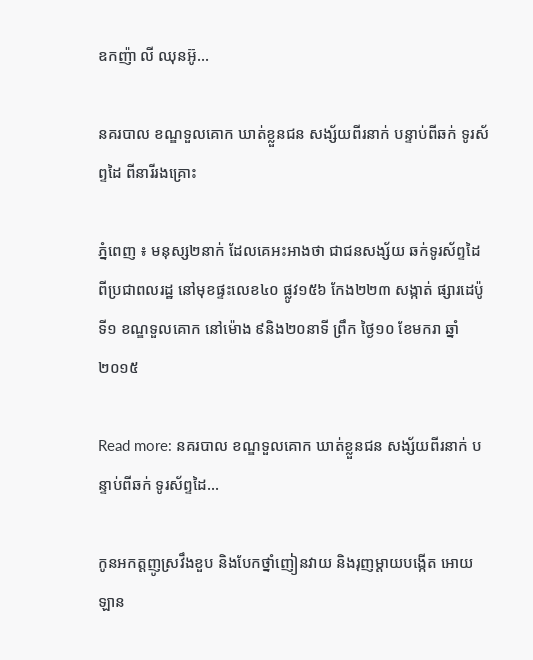ឧកញ៉ា លី ឈុនអ៊ូ...

នគរបាល ខណ្ឌទួលគោក ឃាត់ខ្លួនជន សង្ស័យពីរនាក់ បន្ទាប់ពីឆក់ ទូរស័ព្ទដៃ ពីនារីរងគ្រោះ

ភ្នំពេញ ៖ មនុស្ស២នាក់ ដែលគេអះអាងថា ជាជនសង្ស័យ ឆក់ទូរស័ព្ទដៃ ពីប្រជាពលរដ្ឋ នៅមុខផ្ទះលេខ៤០ ផ្លូវ១៥៦ កែង២២៣ សង្កាត់ ផ្សារដេប៉ូទី១ ខណ្ឌទួលគោក នៅម៉ោង ៩និង២០នាទី ព្រឹក ថ្ងៃ១០ ខែមករា ឆ្នាំ២០១៥

Read more: នគរបាល ខណ្ឌទួលគោក ឃាត់ខ្លួនជន សង្ស័យពីរនាក់ បន្ទាប់ពីឆក់ ទូរស័ព្ទដៃ...

កូនអកត្តញូស្រវឹងខួប និងបែកថ្នាំញៀនវាយ និងរុញម្តាយបង្កើត អោយឡាន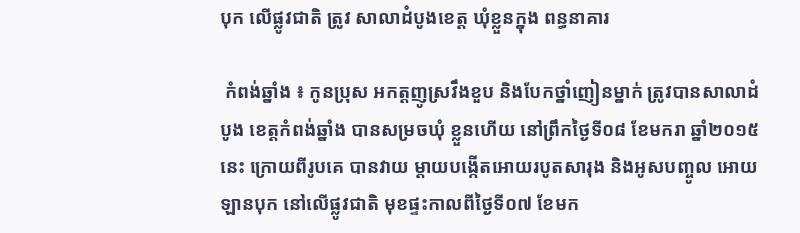បុក លើផ្លូវជាតិ ត្រូវ សាលាដំបូងខេត្ត ឃុំខ្លួនក្នុង ពន្ធនាគារ

 កំពង់ឆ្នាំង ៖ កូនប្រុស អកត្តញូស្រវឹងខួប និងបែកថ្នាំញៀនម្នាក់ ត្រូវបានសាលាដំបូង ខេត្តកំពង់ឆ្នាំង បានសម្រចឃុំ ខ្លួនហើយ នៅព្រឹកថ្ងៃទី០៨ ខែមករា ឆ្នាំ២០១៥នេះ ក្រោយពីរូបគេ បានវាយ ម្តាយបង្កើតអោយរបូតសារុង និងអូសបញ្ចូល អោយឡានបុក នៅលើផ្លូវជាតិ មុខផ្ទះកាលពីថ្ងៃទី០៧ ខែមក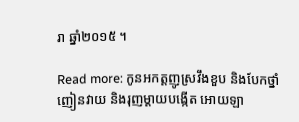រា ឆ្នាំ២០១៥ ។

Read more: កូនអកត្តញូស្រវឹងខួប និងបែកថ្នាំញៀនវាយ និងរុញម្តាយបង្កើត អោយឡា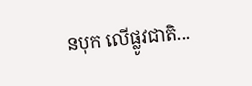នបុក លើផ្លូវជាតិ...